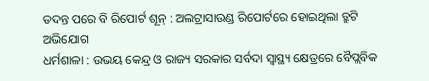ତଦନ୍ତ ପରେ ବି ରିପୋର୍ଟ ଶୂନ୍ : ଅଲଟ୍ରାସାଉଣ୍ଡ ରିପୋର୍ଟରେ ହୋଇଥିଲା ତ୍ରୁଟି ଅଭିଯୋଗ
ଧର୍ମଶାଳା : ଉଭୟ କେନ୍ଦ୍ର ଓ ରାଜ୍ୟ ସରକାର ସର୍ବଦା ସ୍ୱାସ୍ଥ୍ୟ କ୍ଷେତ୍ରରେ ବୈପ୍ଲବିକ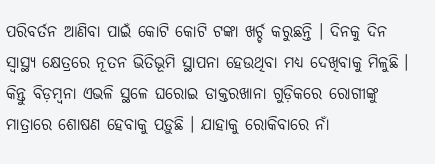ପରିବର୍ତନ ଆଣିବା ପାଇଁ କୋଟି କୋଟି ଟଙ୍କା ଖର୍ଚ୍ଚ କରୁଛନ୍ତି । ଦିନକୁ ଦିନ ସ୍ୱାସ୍ଥ୍ୟ କ୍ଷେତ୍ରରେ ନୂତନ ଭିତିଭୂମି ସ୍ଥାପନା ହେଉଥିବା ମଧ୍ୟ ଦେଖିବାକୁ ମିଳୁଛି । କିନ୍ତୁ ବିଡ଼ମ୍ବନା ଏଭଳି ସ୍ଥଳେ ଘରୋଇ ଡାକ୍ତରଖାନା ଗୁଡ଼ିକରେ ରୋଗୀଙ୍କୁ ମାତ୍ରାରେ ଶୋଷଣ ହେବାକୁ ପଡ଼ୁଛି । ଯାହାକୁ ରୋକିବାରେ ନାଁ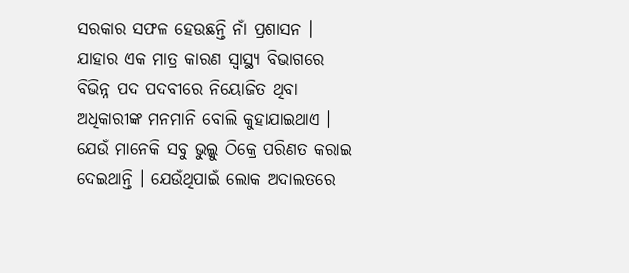ସରକାର ସଫଳ ହେଉଛନ୍ତି ନାଁ ପ୍ରଶାସନ । ଯାହାର ଏକ ମାତ୍ର କାରଣ ସ୍ୱାସ୍ଥ୍ୟ ବିଭାଗରେ ବିଭିନ୍ନ ପଦ ପଦବୀରେ ନିୟୋଜିତ ଥିବା ଅଧିକାରୀଙ୍କ ମନମାନି ବୋଲି କୁହାଯାଇଥାଏ । ଯେଉଁ ମାନେକି ସବୁ ଭୁଲ୍କୁ ଠିକ୍ରେ ପରିଣତ କରାଇ ଦେଇଥାନ୍ତି । ଯେଉଁଥିପାଇଁ ଲୋକ ଅଦାଲତରେ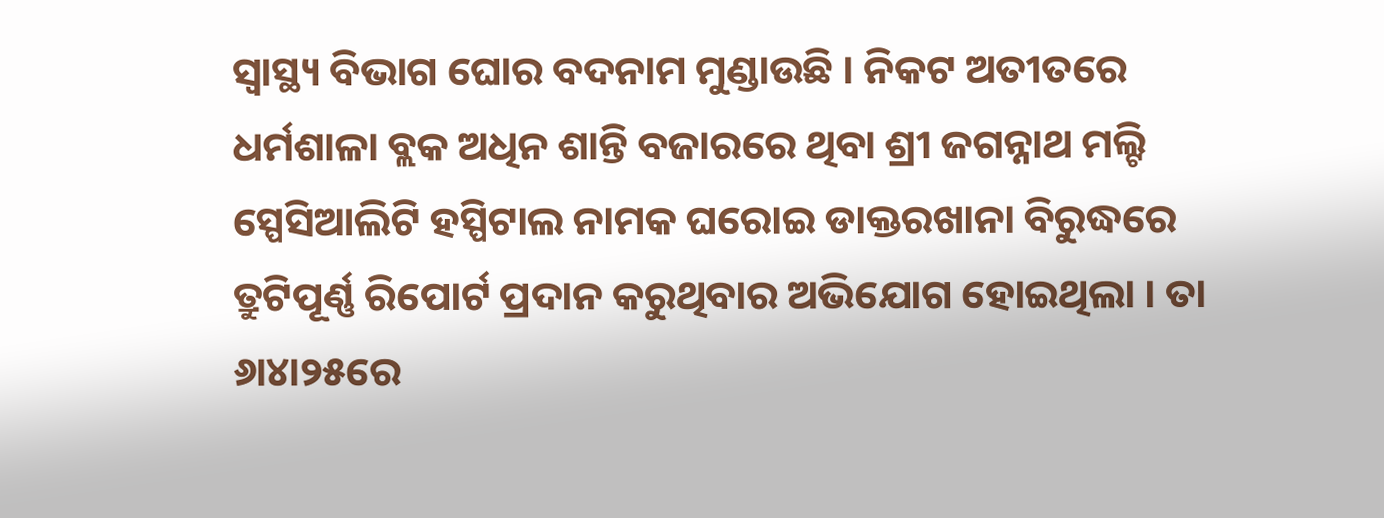ସ୍ୱାସ୍ଥ୍ୟ ବିଭାଗ ଘୋର ବଦନାମ ମୁଣ୍ଡାଉଛି । ନିକଟ ଅତୀତରେ ଧର୍ମଶାଳା ବ୍ଲକ ଅଧିନ ଶାନ୍ତି ବଜାରରେ ଥିବା ଶ୍ରୀ ଜଗନ୍ନାଥ ମଲ୍ଟି ସ୍ପେସିଆଲିଟି ହସ୍ପିଟାଲ ନାମକ ଘରୋଇ ଡାକ୍ତରଖାନା ବିରୁଦ୍ଧରେ ତ୍ରୁଟିପୂର୍ଣ୍ଣ ରିପୋର୍ଟ ପ୍ରଦାନ କରୁଥିବାର ଅଭିଯୋଗ ହୋଇଥିଲା । ତା ୬ା୪ା୨୫ରେ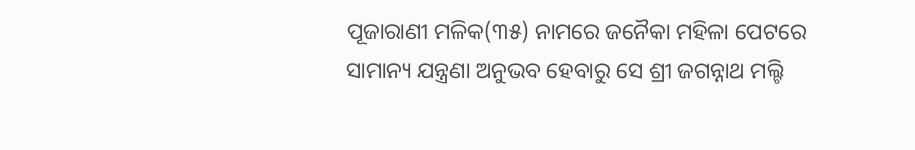ପୂଜାରାଣୀ ମଳିକ(୩୫) ନାମରେ ଜନୈକା ମହିଳା ପେଟରେ ସାମାନ୍ୟ ଯନ୍ତ୍ରଣା ଅନୁଭବ ହେବାରୁ ସେ ଶ୍ରୀ ଜଗନ୍ନାଥ ମଲ୍ଟି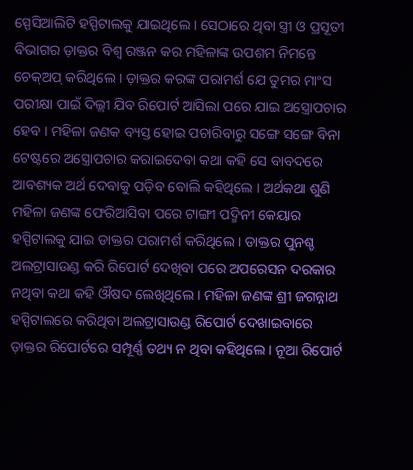ସ୍ପେସିଆଲିଟି ହସ୍ପିଟାଲକୁ ଯାଇଥିଲେ । ସେଠାରେ ଥିବା ସ୍ତ୍ରୀ ଓ ପ୍ରସୂତୀ ବିଭାଗର ଡ଼ାକ୍ତର ବିଶ୍ୱ ରଞ୍ଜନ କର ମହିଳାଙ୍କ ଉପଶମ ନିମନ୍ତେ ଚେକ୍ଅପ୍ କରିଥିଲେ । ଡ଼ାକ୍ତର କରଙ୍କ ପରାମର୍ଶ ଯେ ତୁମର ମାଂସ ପରୀକ୍ଷା ପାଇଁ ଦିଲ୍ଲୀ ଯିବ ରିପୋର୍ଟ ଆସିଲା ପରେ ଯାଇ ଅସ୍ତ୍ରୋପଚାର ହେବ । ମହିଳା ଜଣକ ବ୍ୟସ୍ତ ହୋଇ ପଚାରିବାରୁ ସଙ୍ଗେ ସଙ୍ଗେ ବିନା ଟେଷ୍ଟରେ ଅସ୍ତ୍ରୋପଚାର କରାଇଦେବା କଥା କହି ସେ ବାବଦରେ ଆବଶ୍ୟକ ଅର୍ଥ ଦେବାକୁ ପଡ଼ିବ ବୋଲି କହିଥିଲେ । ଅର୍ଥକଥା ଶୁଣି ମହିଳା ଜଣଙ୍କ ଫେରିଆସିବା ପରେ ଟାଙ୍ଗୀ ପଦ୍ମିନୀ କେୟାର ହସ୍ପିଟାଲକୁ ଯାଇ ଡାକ୍ତର ପରାମର୍ଶ କରିଥିଲେ । ଡାକ୍ତର ପୁନଶ୍ଚ ଅଲଟ୍ରାସାଉଣ୍ଡ କରି ରିପୋର୍ଟ ଦେଖିବା ପରେ ଅପରେସନ ଦରକାର ନଥିବା କଥା କହି ଔଷଦ ଲେଖିଥିଲେ । ମହିଳା ଜଣଙ୍କ ଶ୍ରୀ ଜଗନ୍ନାଥ ହସ୍ପିଟାଲରେ କରିଥିବା ଅଲଟ୍ରାସାଉଣ୍ଡ ରିପୋର୍ଟ ଦେଖାଇବାରେ ଡ଼ାକ୍ତର ରିପୋର୍ଟରେ ସମ୍ପୂର୍ଣ୍ଣ ତଥ୍ୟ ନ ଥିବା କହିଥିଲେ । ନୂଆ ରିପୋର୍ଟ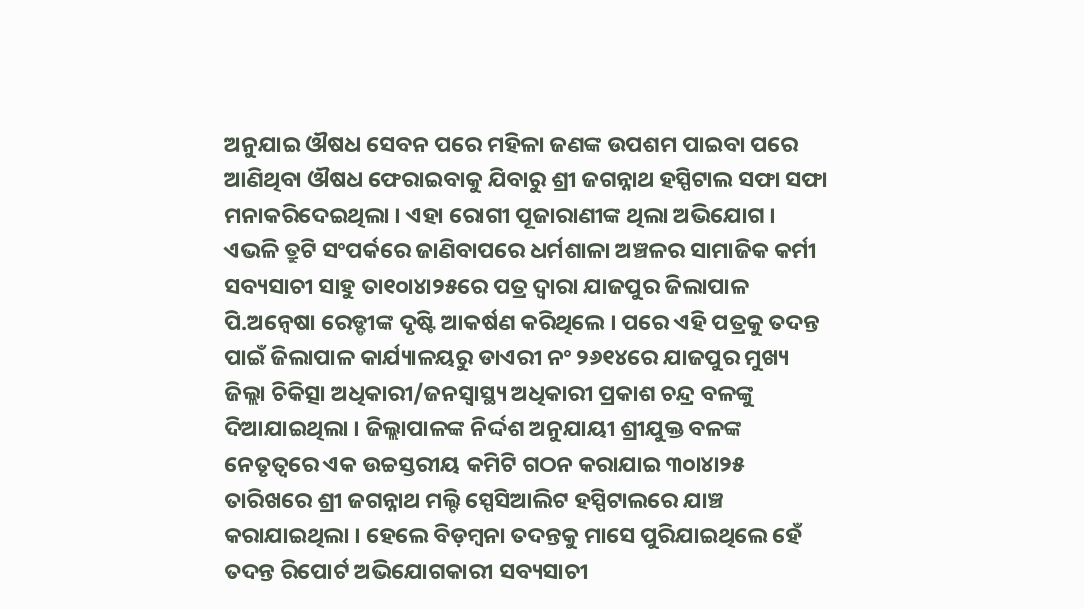ଅନୁଯାଇ ଔଷଧ ସେବନ ପରେ ମହିଳା ଜଣଙ୍କ ଉପଶମ ପାଇବା ପରେ ଆଣିଥିବା ଔଷଧ ଫେରାଇବାକୁ ଯିବାରୁ ଶ୍ରୀ ଜଗନ୍ନାଥ ହସ୍ପିଟାଲ ସଫା ସଫା ମନାକରିଦେଇଥିଲା । ଏହା ରୋଗୀ ପୂଜାରାଣୀଙ୍କ ଥିଲା ଅଭିଯୋଗ । ଏଭଳି ତ୍ରୁଟି ସଂପର୍କରେ ଜାଣିବାପରେ ଧର୍ମଶାଳା ଅଞ୍ଚଳର ସାମାଜିକ କର୍ମୀ ସବ୍ୟସାଚୀ ସାହୁ ତା୧୦ା୪ା୨୫ରେ ପତ୍ର ଦ୍ୱାରା ଯାଜପୁର ଜିଲାପାଳ ପି.ଅନ୍ୱେଷା ରେଡ୍ଡୀଙ୍କ ଦୃଷ୍ଟି ଆକର୍ଷଣ କରିଥିଲେ । ପରେ ଏହି ପତ୍ରକୁ ତଦନ୍ତ ପାଇଁ ଜିଲାପାଳ କାର୍ଯ୍ୟାଳୟରୁ ଡାଏରୀ ନଂ ୨୬୧୪ରେ ଯାଜପୁର ମୁଖ୍ୟ ଜିଲ୍ଲା ଚିକିତ୍ସା ଅଧିକାରୀ/ଜନସ୍ୱାସ୍ଥ୍ୟ ଅଧିକାରୀ ପ୍ରକାଶ ଚନ୍ଦ୍ର ବଳଙ୍କୁ ଦିଆଯାଇଥିଲା । ଜିଲ୍ଲାପାଳଙ୍କ ନିର୍ଦ୍ଦଶ ଅନୁଯାୟୀ ଶ୍ରୀଯୁକ୍ତ ବଳଙ୍କ ନେତୃତ୍ୱରେ ଏକ ଉଚ୍ଚସ୍ତରୀୟ କମିଟି ଗଠନ କରାଯାଇ ୩୦ା୪ା୨୫ ତାରିଖରେ ଶ୍ରୀ ଜଗନ୍ନାଥ ମଲ୍ଟି ସ୍ପେସିଆଲିଟ ହସ୍ପିଟାଲରେ ଯାଞ୍ଚ କରାଯାଇଥିଲା । ହେଲେ ବିଡ଼ମ୍ବନା ତଦନ୍ତକୁ ମାସେ ପୁରିଯାଇଥିଲେ ହେଁ ତଦନ୍ତ ରିପୋର୍ଟ ଅଭିଯୋଗକାରୀ ସବ୍ୟସାଚୀ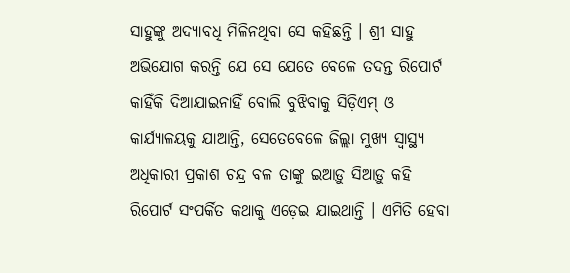ସାହୁଙ୍କୁ ଅଦ୍ୟାବଧି ମିଳିନଥିବା ସେ କହିଛନ୍ତି । ଶ୍ରୀ ସାହୁ ଅଭିଯୋଗ କରନ୍ତି ଯେ ସେ ଯେତେ ବେଳେ ତଦନ୍ତ ରିପୋର୍ଟ କାହିଁକି ଦିଆଯାଇନାହିଁ ବୋଲି ବୁଝିବାକୁ ସିଡ଼ିଏମ୍ ଓ କାର୍ଯ୍ୟାଳୟକୁ ଯାଆନ୍ତି, ସେତେବେଳେ ଜିଲ୍ଲା ମୁଖ୍ୟ ସ୍ୱାସ୍ଥ୍ୟ ଅଧିକାରୀ ପ୍ରକାଶ ଚନ୍ଦ୍ର ବଳ ତାଙ୍କୁ ଇଆଡ଼ୁ ସିଆଡ଼ୁ କହି ରିପୋର୍ଟ ସଂପର୍କିତ କଥାକୁ ଏଡ଼େଇ ଯାଇଥାନ୍ତି । ଏମିତି ହେବା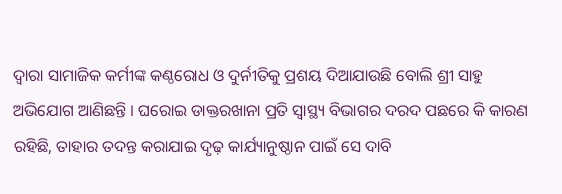ଦ୍ୱାରା ସାମାଜିକ କର୍ମୀଙ୍କ କଣ୍ଠରୋଧ ଓ ଦୁର୍ନୀତିକୁ ପ୍ରଶୟ ଦିଆଯାଉଛି ବୋଲି ଶ୍ରୀ ସାହୁ ଅଭିଯୋଗ ଆଣିଛନ୍ତି । ଘରୋଇ ଡାକ୍ତରଖାନା ପ୍ରତି ସ୍ୱାସ୍ଥ୍ୟ ବିଭାଗର ଦରଦ ପଛରେ କି କାରଣ ରହିଛି, ତାହାର ତଦନ୍ତ କରାଯାଇ ଦୃଢ଼ କାର୍ଯ୍ୟାନୁଷ୍ଠାନ ପାଇଁ ସେ ଦାବି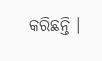କରିଛନ୍ତି ।